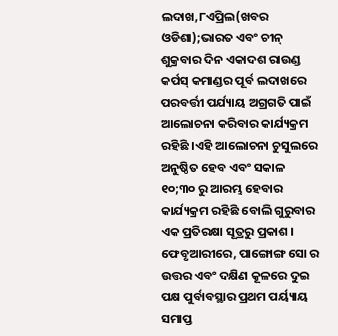ଲଦାଖ,୮ଏପ୍ରିଲ(ଖବର ଓଡିଶା);ଭାରତ ଏବଂ ଚୀନ୍ ଶୁକ୍ରବାର ଦିନ ଏକାଦଶ ରାଉଣ୍ଡ କର୍ପସ୍ କମାଣ୍ଡର ପୂର୍ବ ଲଦାଖରେ ପରବର୍ତ୍ତୀ ପର୍ଯ୍ୟାୟ ଅଗ୍ରଗତି ପାଇଁ ଆଲୋଚନା କରିବାର କାର୍ଯ୍ୟକ୍ରମ ରହିଛି ।ଏହି ଆଲୋଚନା ଚୁସୁଲରେ ଅନୁଷ୍ଠିତ ହେବ ଏବଂ ସକାଳ ୧୦;୩୦ ରୁ ଆରମ୍ଭ ହେବାର କାର୍ଯ୍ୟକ୍ରମ ରହିଛି ବୋଲି ଗୁରୁବାର ଏକ ପ୍ରତିରକ୍ଷା ସୂତ୍ରରୁ ପ୍ରକାଶ ।
ଫେବୃଆରୀରେ, ପାଙ୍ଗୋଙ୍ଗ ସୋ ର ଉତ୍ତର ଏବଂ ଦକ୍ଷିଣ କୂଳରେ ଦୁଇ ପକ୍ଷ ପୁର୍ବାବସ୍ଥାର ପ୍ରଥମ ପର୍ୟ୍ୟାୟ ସମାପ୍ତ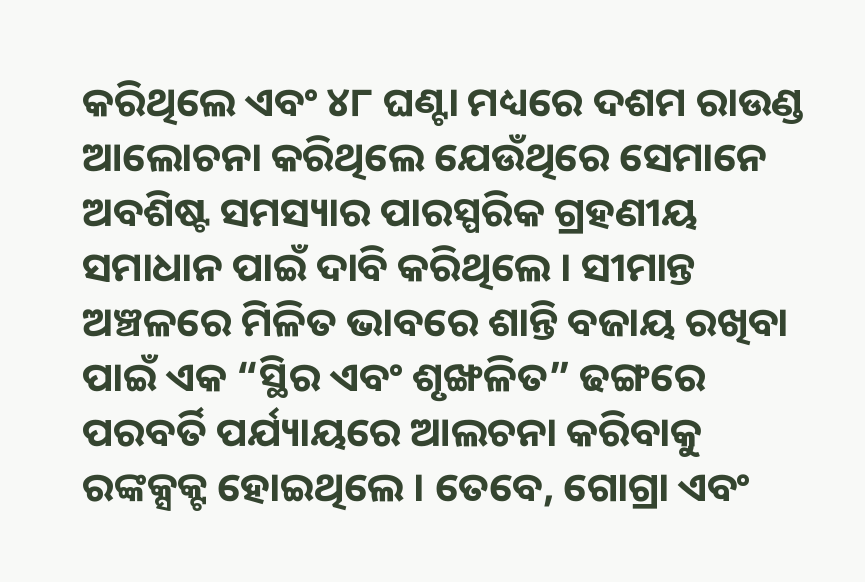କରିଥିଲେ ଏବଂ ୪୮ ଘଣ୍ଟା ମଧ୍ୟରେ ଦଶମ ରାଉଣ୍ଡ ଆଲୋଚନା କରିଥିଲେ ଯେଉଁଥିରେ ସେମାନେ ଅବଶିଷ୍ଟ ସମସ୍ୟାର ପାରସ୍ପରିକ ଗ୍ରହଣୀୟ ସମାଧାନ ପାଇଁ ଦାବି କରିଥିଲେ । ସୀମାନ୍ତ ଅଞ୍ଚଳରେ ମିଳିତ ଭାବରେ ଶାନ୍ତି ବଜାୟ ରଖିବା ପାଇଁ ଏକ “ସ୍ଥିର ଏବଂ ଶୃଙ୍ଖଳିତ” ଢଙ୍ଗରେ ପରବର୍ତି ପର୍ଯ୍ୟାୟରେ ଆଲଚନା କରିବାକୁ ରଙ୍କକ୍ସକ୍ଟ ହୋଇଥିଲେ । ତେବେ, ଗୋଗ୍ରା ଏବଂ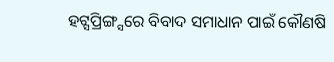ହଟ୍ସପ୍ରିଙ୍ଗ୍ସରେ ବିବାଦ ସମାଧାନ ପାଇଁ କୌଣଷି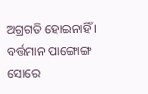ଅଗ୍ରଗତି ହୋଇନାହିଁ ।
ବର୍ତ୍ତମାନ ପାଙ୍ଗୋଙ୍ଗ ସୋରେ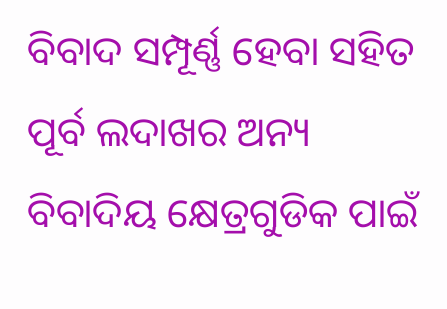ବିବାଦ ସମ୍ପୂର୍ଣ୍ଣ ହେବା ସହିତ ପୂର୍ବ ଲଦାଖର ଅନ୍ୟ ବିବାଦିୟ କ୍ଷେତ୍ରଗୁଡିକ ପାଇଁ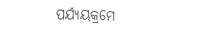ପର୍ଯ୍ୟୟକ୍ରମେ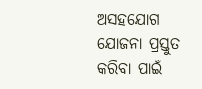ଅସହଯୋଗ ଯୋଜନା ପ୍ରସ୍ତୁତ କରିବା ପାଇଁ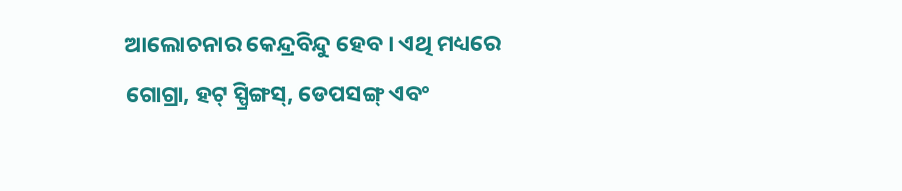ଆଲୋଚନାର କେନ୍ଦ୍ରବିନ୍ଦୁ ହେବ । ଏଥି ମଧ୍ୟରେ ଗୋଗ୍ରା, ହଟ୍ ସ୍ପ୍ରିଙ୍ଗସ୍, ଡେପସଙ୍ଗ୍ ଏବଂ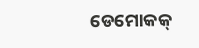ଡେମୋକକ୍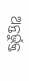ଅନ୍ତର୍ଭୁକ୍ତ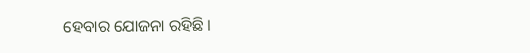ହେବାର ଯୋଜନା ରହିଛି ।